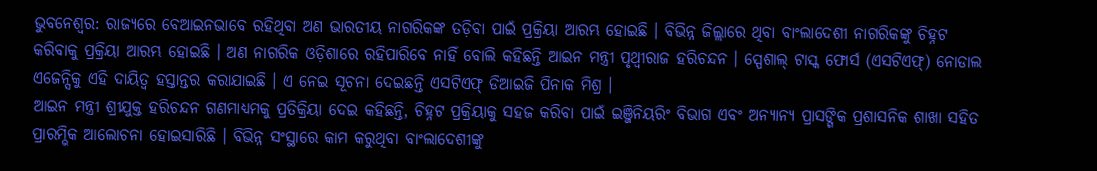ଭୁବନେଶ୍ୱର: ରାଜ୍ୟରେ ବେଆଇନଭାବେ ରହିଥିବା ଅଣ ଭାରତୀୟ ନାଗରିକଙ୍କ ତଡ଼ିବା ପାଇଁ ପ୍ରକ୍ରିୟା ଆରମ୍ଭ ହୋଇଛି । ବିଭିନ୍ନ ଜିଲ୍ଲାରେ ଥିବା ବାଂଲାଦେଶୀ ନାଗରିକଙ୍କୁ ଚିହ୍ନଟ କରିବାକୁ ପ୍ରକ୍ରିୟା ଆରମ୍ଭ ହୋଇଛି । ଅଣ ନାଗରିକ ଓଡ଼ିଶାରେ ରହିପାରିବେ ନାହିଁ ବୋଲି କହିଛନ୍ତି ଆଇନ ମନ୍ତ୍ରୀ ପୃଥ୍ୱୀରାଜ ହରିଚନ୍ଦନ । ସ୍ପେଶାଲ୍ ଟାସ୍କ ଫୋର୍ସ (ଏସଟିଏଫ୍) ନୋଡାଲ ଏଜେନ୍ସିକୁ ଏହି ଦାୟିତ୍ୱ ହସ୍ତାନ୍ତର କରାଯାଇଛି । ଏ ନେଇ ସୂଚନା ଦେଇଛନ୍ତି ଏସଟିଏଫ୍ ଡିଆଇଜି ପିନାକ ମିଶ୍ର ।
ଆଇନ ମନ୍ତ୍ରୀ ଶ୍ରୀଯୁକ୍ତ ହରିଚନ୍ଦନ ଗଣମାଧ୍ୟମକୁ ପ୍ରତିକ୍ରିୟା ଦେଇ କହିଛନ୍ତି, ଚିହ୍ନଟ ପ୍ରକ୍ରିୟାକୁ ସହଜ କରିବା ପାଇଁ ଇଞ୍ଜିନିୟରିଂ ବିଭାଗ ଏବଂ ଅନ୍ୟାନ୍ୟ ପ୍ରାସଙ୍ଗିକ ପ୍ରଶାସନିକ ଶାଖା ସହିତ ପ୍ରାରମ୍ଭିକ ଆଲୋଚନା ହୋଇସାରିଛି । ବିଭିନ୍ନ ସଂସ୍ଥାରେ କାମ କରୁଥିବା ବାଂଲାଦେଶୀଙ୍କୁ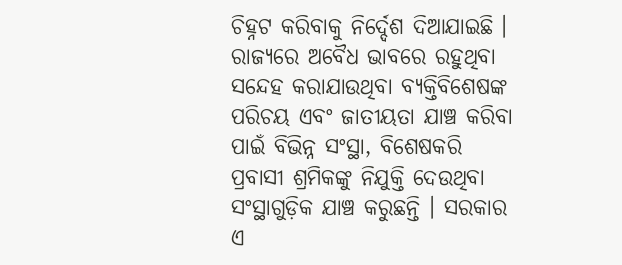ଚିହ୍ନଟ କରିବାକୁ ନିର୍ଦ୍ଦେଶ ଦିଆଯାଇଛି । ରାଜ୍ୟରେ ଅବୈଧ ଭାବରେ ରହୁଥିବା ସନ୍ଦେହ କରାଯାଉଥିବା ବ୍ୟକ୍ତିବିଶେଷଙ୍କ ପରିଚୟ ଏବଂ ଜାତୀୟତା ଯାଞ୍ଚ କରିବା ପାଇଁ ବିଭିନ୍ନ ସଂସ୍ଥା, ବିଶେଷକରି ପ୍ରବାସୀ ଶ୍ରମିକଙ୍କୁ ନିଯୁକ୍ତି ଦେଉଥିବା ସଂସ୍ଥାଗୁଡ଼ିକ ଯାଞ୍ଚ କରୁଛନ୍ତି । ସରକାର ଏ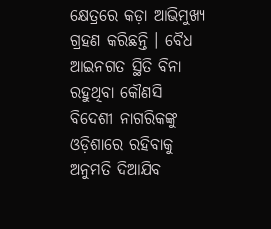କ୍ଷେତ୍ରରେ କଡ଼ା ଆଭିମୁଖ୍ୟ ଗ୍ରହଣ କରିଛନ୍ତି । ବୈଧ ଆଇନଗତ ସ୍ଥିତି ବିନା ରହୁଥିବା କୌଣସି ବିଦେଶୀ ନାଗରିକଙ୍କୁ ଓଡ଼ିଶାରେ ରହିବାକୁ ଅନୁମତି ଦିଆଯିବ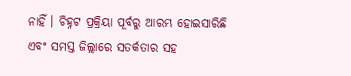ନାହିଁ । ଚିହ୍ନଟ ପ୍ରକ୍ରିୟା ପୂର୍ବରୁ ଆରମ୍ଭ ହୋଇସାରିଛି ଏବଂ ସମସ୍ତ ଜିଲ୍ଲାରେ ସତର୍କତାର ସହ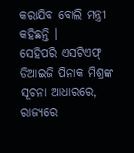କରାଯିବ ବୋଲି ମନ୍ତ୍ରୀ କହିଛନ୍ତି ।
ସେହିପରି ଏସଟିଏଫ୍ ଡିଆଇଜି ପିନାକ ମିଶ୍ରଙ୍କ ସୂଚନା ଆଧାରରେ, ରାଜ୍ୟରେ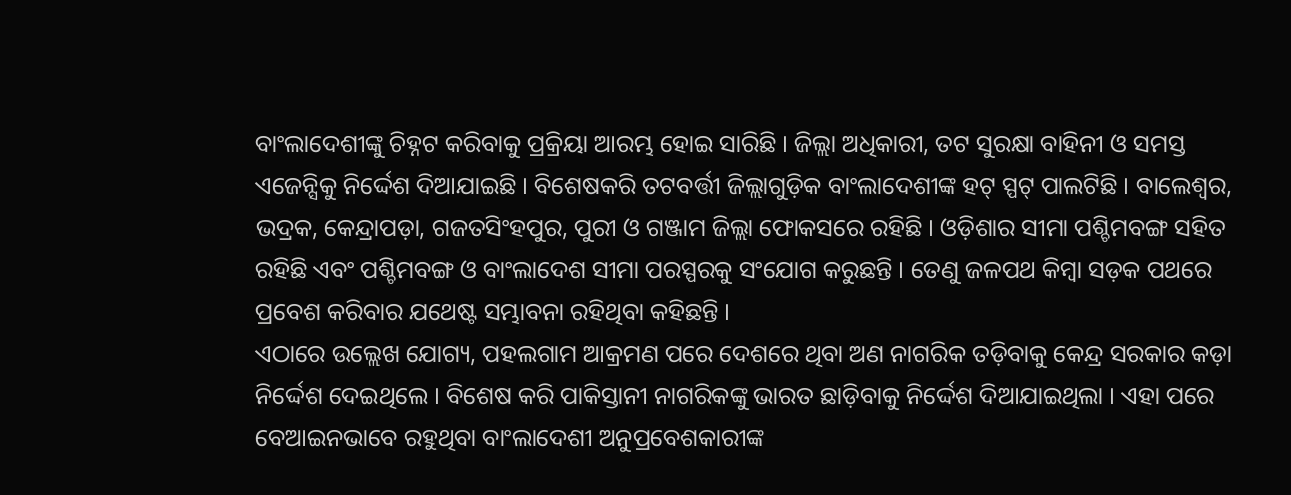ବାଂଲାଦେଶୀଙ୍କୁ ଚିହ୍ନଟ କରିବାକୁ ପ୍ରକ୍ରିୟା ଆରମ୍ଭ ହୋଇ ସାରିଛି । ଜିଲ୍ଲା ଅଧିକାରୀ, ତଟ ସୁରକ୍ଷା ବାହିନୀ ଓ ସମସ୍ତ ଏଜେନ୍ସିକୁ ନିର୍ଦ୍ଦେଶ ଦିଆଯାଇଛି । ବିଶେଷକରି ତଟବର୍ତ୍ତୀ ଜିଲ୍ଲାଗୁଡ଼ିକ ବାଂଲାଦେଶୀଙ୍କ ହଟ୍ ସ୍ପଟ୍ ପାଲଟିଛି । ବାଲେଶ୍ୱର, ଭଦ୍ରକ, କେନ୍ଦ୍ରାପଡ଼ା, ଗଜତସିଂହପୁର, ପୁରୀ ଓ ଗଞ୍ଜାମ ଜିଲ୍ଲା ଫୋକସରେ ରହିଛି । ଓଡ଼ିଶାର ସୀମା ପଶ୍ଚିମବଙ୍ଗ ସହିତ ରହିଛି ଏବଂ ପଶ୍ଚିମବଙ୍ଗ ଓ ବାଂଲାଦେଶ ସୀମା ପରସ୍ପରକୁ ସଂଯୋଗ କରୁଛନ୍ତି । ତେଣୁ ଜଳପଥ କିମ୍ବା ସଡ଼କ ପଥରେ ପ୍ରବେଶ କରିବାର ଯଥେଷ୍ଟ ସମ୍ଭାବନା ରହିଥିବା କହିଛନ୍ତି ।
ଏଠାରେ ଉଲ୍ଲେଖ ଯୋଗ୍ୟ, ପହଲଗାମ ଆକ୍ରମଣ ପରେ ଦେଶରେ ଥିବା ଅଣ ନାଗରିକ ତଡ଼ିବାକୁ କେନ୍ଦ୍ର ସରକାର କଡ଼ା ନିର୍ଦ୍ଦେଶ ଦେଇଥିଲେ । ବିଶେଷ କରି ପାକିସ୍ତାନୀ ନାଗରିକଙ୍କୁ ଭାରତ ଛାଡ଼ିବାକୁ ନିର୍ଦ୍ଦେଶ ଦିଆଯାଇଥିଲା । ଏହା ପରେ ବେଆଇନଭାବେ ରହୁଥିବା ବାଂଲାଦେଶୀ ଅନୁପ୍ରବେଶକାରୀଙ୍କ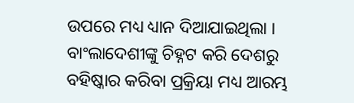ଉପରେ ମଧ୍ୟ ଧ୍ୟାନ ଦିଆଯାଇଥିଲା । ବାଂଲାଦେଶୀଙ୍କୁ ଚିହ୍ନଟ କରି ଦେଶରୁ ବହିଷ୍କାର କରିବା ପ୍ରକ୍ରିୟା ମଧ୍ୟ ଆରମ୍ଭ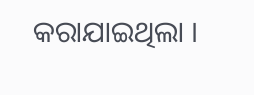କରାଯାଇଥିଲା ।